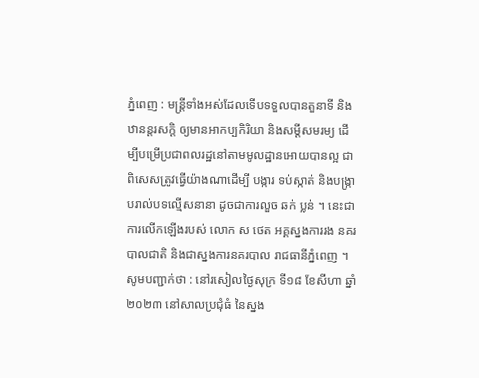ភ្នំពេញ : មន្ត្រីទាំងអស់ដែលទេីបទទួលបានតួនាទី និងឋានន្តរសក្តិ ឲ្យមានអាកប្បកិរិយា និងសម្តីសមរម្យ ដេីម្បីបម្រេីប្រជាពលរដ្ឋនៅតាមមូលដ្ឋានអោយបានល្អ ជាពិសេសត្រូវធ្វេីយ៉ាងណាដេីម្បី បង្ការ ទប់ស្កាត់ និងបង្ក្រាបរាល់បទល្មេីសនានា ដូចជាការលួច ឆក់ ប្លន់ ។ នេះជាការលើកឡើងរបស់ លោក ស ថេត អគ្គស្នងការរង នគរបាលជាតិ និងជាស្នងការនគរបាល រាជធានីភ្នំពេញ ។
សូមបញ្ជាក់ថា : នៅរសៀលថ្ងៃសុក្រ ទី១៨ ខែសីហា ឆ្នាំ២០២៣ នៅសាលប្រជុំធំ នៃស្នង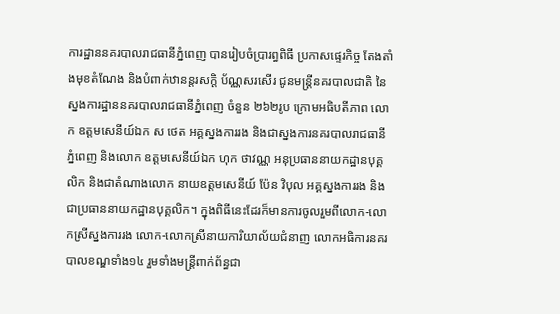ការដ្ឋាននគរបាលរាជធានីភ្នំពេញ បានរៀបចំប្រារព្ធពិធី ប្រកាសផ្ទេរកិច្ច តែងតាំងមុខតំណែង និងបំពាក់ឋានន្តរសក្តិ ប័ណ្ណសរសើរ ជូនមន្ត្រីនគរបាលជាតិ នៃស្នងការដ្ឋាននគរបាលរាជធានីភ្នំពេញ ចំនួន ២៦២រូប ក្រោមអធិបតីភាព លោក ឧត្តមសេនីយ៍ឯក ស ថេត អគ្គស្នងការរង និងជាស្នងការនគរបាលរាជធានីភ្នំពេញ និងលោក ឧត្តមសេនីយ៍ឯក ហុក ថាវណ្ណ អនុប្រធាននាយកដ្ឋានបុគ្គលិក និងជាតំណាងលោក នាយឧត្តមសេនីយ៍ ប៉ែន វិបុល អគ្គស្នងការរង និងជាប្រធាននាយកដ្ឋានបុគ្គលិក។ ក្នុងពិធីនេះដែរក៏មានការចូលរួមពីលោក-លោកស្រីស្នងការរង លោក-លោកស្រីនាយការិយាល័យជំនាញ លោកអធិការនគរបាលខណ្ឌទាំង១៤ រួមទាំងមន្ត្រីពាក់ព័ន្ធជា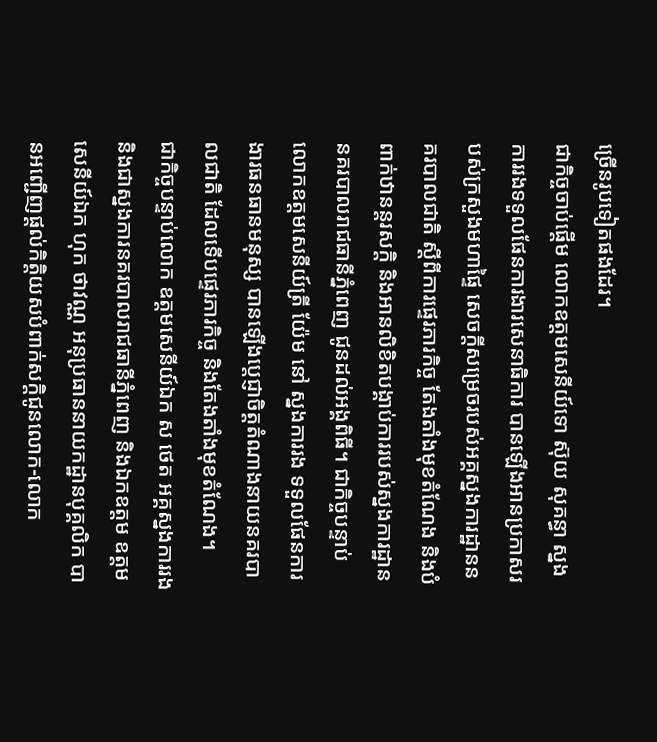ច្រេីនរូបទៀតផងដែរ។
ជាកិច្ចចាប់ផ្ដើម លោកឧត្តមសេនីយ៍ទោ ស៊ុយ សុគន្ធា ស្នងការរងទទួលផែនការងារសេនាធិការ បានឡេីងអានប្រកាសរបស់ក្រសួងមហាផ្ទៃ សេចក្តីសម្រេចរបស់អគ្គស្នងការដ្ឋាននគរបាលជាតិ ស្តីពីការផ្ទេរភារកិច្ច តែងតាំងមុខតំណែង និងបំពាក់ឋានន្តរសក្តិ និងអានលិខិតបង្គាប់ការរបស់ស្នងការដ្ឋាននគរបាលរាជធានីភ្នំពេញ ជូនដល់អង្គពិធី។ ជាកិច្ចបន្ទាប់ លោកឧត្តមសេនីយ៍ត្រី យ៉ែម នៅ ស្នងការរង ទទួលផែនការងារធនធានមនុស្ស បានឡេីងប្តេជ្ញាចិត្តតំណាងនាយនគរបាលជាតិ ដែលទើបផ្ទេរភារកិច្ច និងតែងតាំងមុខតំណែង។
ជាកិច្ចបន្ទាប់លោក ឧត្តមសេនីយ៍ឯក ស ថេត អគ្គស្នងការរង និងជាស្នងការនគរបាលរាជធានីភ្នំពេញ និងឯកឧត្តម ឧត្តមសេនីយ៍ឯក ហុក ថាវណ្ណ អនុប្រធាននាយកដ្ឋានបុគ្គលិក បានអញ្ជេីញផ្តល់កិត្តិយសបំពាក់សក្តិជូនលោក-លោក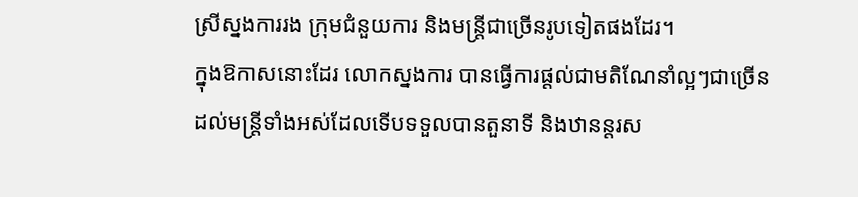ស្រីស្នងការរង ក្រុមជំនួយការ និងមន្ត្រីជាច្រេីនរូបទៀតផងដែរ។
ក្នុងឱកាសនោះដែរ លោកស្នងការ បានធ្វេីការផ្តល់ជាមតិណែនាំល្អៗជាច្រេីនដល់មន្ត្រីទាំងអស់ដែលទេីបទទួលបានតួនាទី និងឋានន្តរស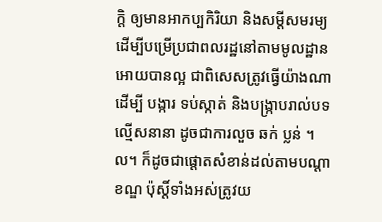ក្តិ ឲ្យមានអាកប្បកិរិយា និងសម្តីសមរម្យ ដេីម្បីបម្រេីប្រជាពលរដ្ឋនៅតាមមូលដ្ឋានអោយបានល្អ ជាពិសេសត្រូវធ្វេីយ៉ាងណាដេីម្បី បង្ការ ទប់ស្កាត់ និងបង្ក្រាបរាល់បទល្មេីសនានា ដូចជាការលួច ឆក់ ប្លន់ ។ ល។ ក៏ដូចជាផ្តោតសំខាន់ដល់តាមបណ្តាខណ្ឌ ប៉ុស្តិ៍ទាំងអស់ត្រូវយ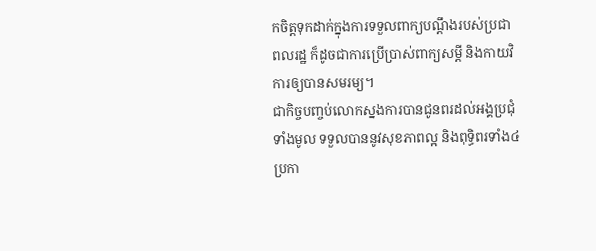កចិត្តទុកដាក់ក្នុងការទទួលពាក្យបណ្តឹងរបស់ប្រជាពលរដ្ឋ ក៏ដូចជាការប្រេីប្រាស់ពាក្យសម្តី និងកាយវិការឲ្យបានសមរម្យ។
ជាកិច្ចបញ្ចប់លោកស្នងការបានជូនពរដល់អង្គប្រជុំទាំងមូល ទទួលបាននូវសុខភាពល្អ និងពុទ្ធិពរទាំង៤ប្រកា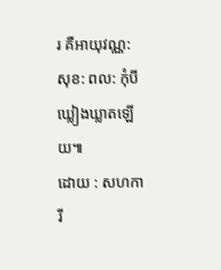រ គឺអាយុវណ្ណ: សុខ: ពល: កុំបីឃ្លៀងឃ្លាតឡេីយ៕
ដោយ : សហការី